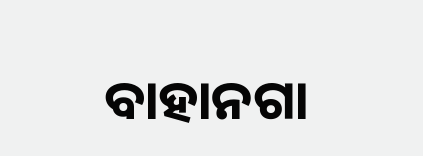ବାହାନଗା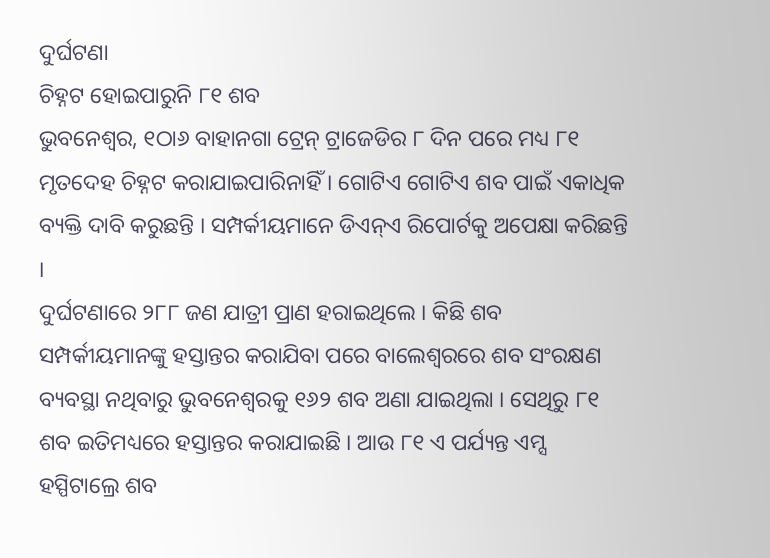ଦୁର୍ଘଟଣା
ଚିହ୍ନଟ ହୋଇପାରୁନି ୮୧ ଶବ
ଭୁବନେଶ୍ୱର, ୧ଠା୬ ବାହାନଗା ଟ୍ରେନ୍ ଟ୍ରାଜେଡିର ୮ ଦିନ ପରେ ମଧ୍ୟ ୮୧ ମୃତଦେହ ଚିହ୍ନଟ କରାଯାଇପାରିନାହିଁ । ଗୋଟିଏ ଗୋଟିଏ ଶବ ପାଇଁ ଏକାଧିକ ବ୍ୟକ୍ତି ଦାବି କରୁଛନ୍ତି । ସମ୍ପର୍କୀୟମାନେ ଡିଏନ୍ଏ ରିପୋର୍ଟକୁ ଅପେକ୍ଷା କରିଛନ୍ତି ।
ଦୁର୍ଘଟଣାରେ ୨୮୮ ଜଣ ଯାତ୍ରୀ ପ୍ରାଣ ହରାଇଥିଲେ । କିଛି ଶବ ସମ୍ପର୍କୀୟମାନଙ୍କୁ ହସ୍ତାନ୍ତର କରାଯିବା ପରେ ବାଲେଶ୍ୱରରେ ଶବ ସଂରକ୍ଷଣ ବ୍ୟବସ୍ଥା ନଥିବାରୁ ଭୁବନେଶ୍ୱରକୁ ୧୬୨ ଶବ ଅଣା ଯାଇଥିଲା । ସେଥିରୁ ୮୧ ଶବ ଇତିମଧ୍ୟରେ ହସ୍ତାନ୍ତର କରାଯାଇଛି । ଆଉ ୮୧ ଏ ପର୍ଯ୍ୟନ୍ତ ଏମ୍ସ ହସ୍ପିଟାଲ୍ରେ ଶବ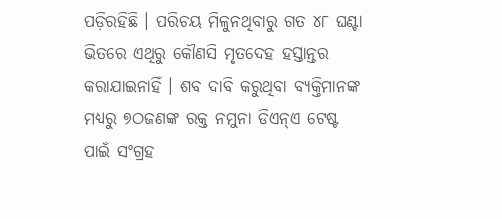ପଡ଼ିରହିଛି । ପରିଚୟ ମିଳୁନଥିବାରୁ ଗତ ୪୮ ଘଣ୍ଟା ଭିତରେ ଏଥିରୁ କୌଣସି ମୃତଦେହ ହସ୍ତାନ୍ତର କରାଯାଇନାହିଁ । ଶବ ଦାବି କରୁଥିବା ବ୍ୟକ୍ତିମାନଙ୍କ ମଧ୍ୟରୁ ୭ଠଜଣଙ୍କ ରକ୍ତ ନମୁନା ଡିଏନ୍ଏ ଟେଷ୍ଟ ପାଇଁ ସଂଗ୍ରହ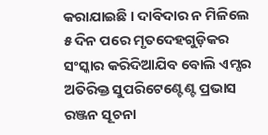କରାଯାଇଛି । ଦାବିଦାର ନ ମିଳିଲେ ୫ ଦିନ ପରେ ମୃତଦେହଗୁଡ଼ିକର ସଂସ୍କାର କରିଦିଆଯିବ ବୋଲି ଏମ୍ସର ଅତିରିକ୍ତ ସୁପରିଟେଣ୍ଟେଣ୍ଟ ପ୍ରଭାସ ରଞ୍ଜନ ସୂଚନା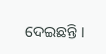ଦେଇଛନ୍ତି ।